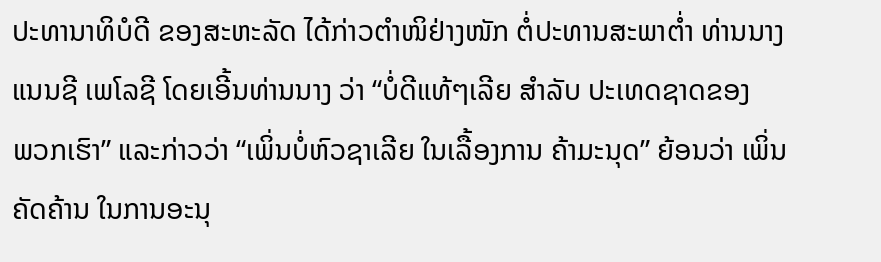ປະທານາທິບໍດີ ຂອງສະຫະລັດ ໄດ້ກ່າວຕຳໜິຢ່າງໜັກ ຕໍ່ປະທານສະພາຕ່ຳ ທ່ານນາງ
ແນນຊີ ເພໂລຊີ ໂດຍເອີ້ນທ່ານນາງ ວ່າ “ບໍ່ດີແທ້ໆເລີຍ ສຳລັບ ປະເທດຊາດຂອງ
ພວກເຮົາ” ແລະກ່າວວ່າ “ເພິ່ນບໍ່ຫົວຊາເລີຍ ໃນເລື້ອງການ ຄ້າມະນຸດ” ຍ້ອນວ່າ ເພິ່ນ
ຄັດຄ້ານ ໃນການອະນຸ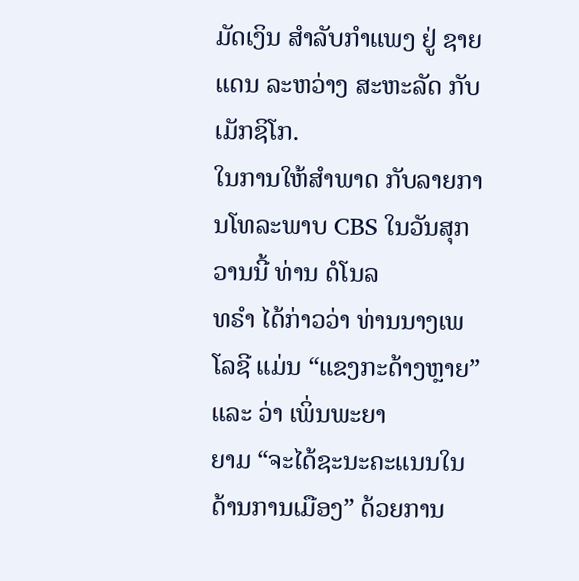ມັດເງິນ ສຳລັບກຳແພງ ຢູ່ ຊາຍແດນ ລະຫວ່າງ ສະຫະລັດ ກັບ
ເມັກຊິໂກ.
ໃນການໃຫ້ສຳພາດ ກັບລາຍການໂທລະພາບ CBS ໃນວັນສຸກວານນີ້ ທ່ານ ດໍໂນລ
ທຣຳ ໄດ້ກ່າວວ່າ ທ່ານນາງເພໂລຊີ ແມ່ນ “ແຂງກະດ້າງຫຼາຍ” ແລະ ວ່າ ເພິ່ນພະຍາ
ຍາມ “ຈະໄດ້ຊະນະຄະແນນໃນດ້ານການເມືອງ” ດ້ວຍການ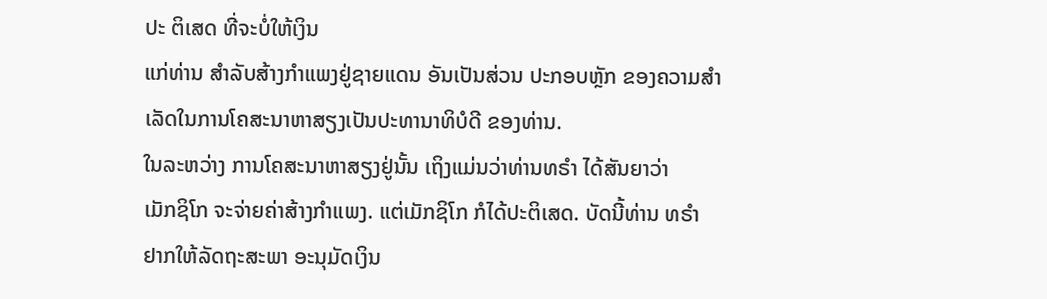ປະ ຕິເສດ ທີ່ຈະບໍ່ໃຫ້ເງິນ
ແກ່ທ່ານ ສຳລັບສ້າງກຳແພງຢູ່ຊາຍແດນ ອັນເປັນສ່ວນ ປະກອບຫຼັກ ຂອງຄວາມສຳ
ເລັດໃນການໂຄສະນາຫາສຽງເປັນປະທານາທິບໍດີ ຂອງທ່ານ.
ໃນລະຫວ່າງ ການໂຄສະນາຫາສຽງຢູ່ນັ້ນ ເຖິງແມ່ນວ່າທ່ານທຣຳ ໄດ້ສັນຍາວ່າ
ເມັກຊິໂກ ຈະຈ່າຍຄ່າສ້າງກຳແພງ. ແຕ່ເມັກຊິໂກ ກໍໄດ້ປະຕິເສດ. ບັດນີ້ທ່ານ ທຣຳ
ຢາກໃຫ້ລັດຖະສະພາ ອະນຸມັດເງິນ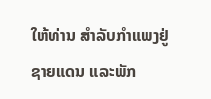ໃຫ້ທ່ານ ສຳລັບກຳແພງຢູ່ຊາຍແດນ ແລະພັກ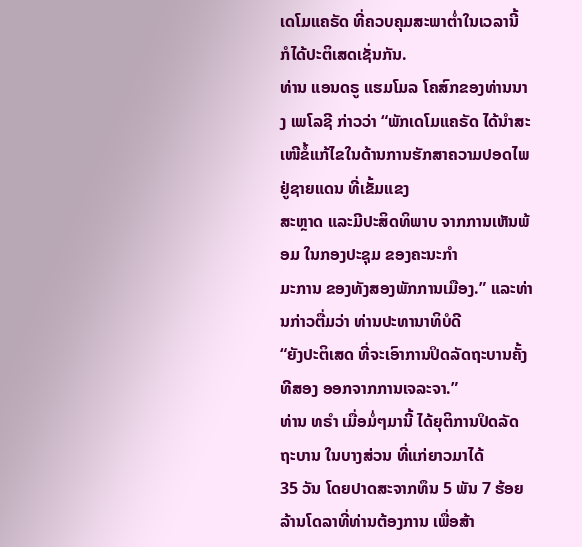ເດໂມແຄຣັດ ທີ່ຄວບຄຸມສະພາຕ່ຳໃນເວລານີ້ ກໍໄດ້ປະຕິເສດເຊັ່ນກັນ.
ທ່ານ ແອນດຣູ ແຮມໂມລ ໂຄສົກຂອງທ່ານນາງ ເພໂລຊີ ກ່າວວ່າ “ພັກເດໂມແຄຣັດ ໄດ້ນຳສະເໜີຂໍ້ແກ້ໄຂໃນດ້ານການຮັກສາຄວາມປອດໄພຢູ່ຊາຍແດນ ທີ່ເຂັ້ມແຂງ
ສະຫຼາດ ແລະມີປະສິດທິພາບ ຈາກການເຫັນພ້ອມ ໃນກອງປະຊຸມ ຂອງຄະນະກຳ
ມະການ ຂອງທັງສອງພັກການເມືອງ.” ແລະທ່ານກ່າວຕື່ມວ່າ ທ່ານປະທານາທິບໍດີ
“ຍັງປະຕິເສດ ທີ່ຈະເອົາການປິດລັດຖະບານຄັ້ງທີສອງ ອອກຈາກການເຈລະຈາ.”
ທ່ານ ທຣຳ ເມື່ອມໍ່ໆມານີ້ ໄດ້ຍຸຕິການປິດລັດຖະບານ ໃນບາງສ່ວນ ທີ່ແກ່ຍາວມາໄດ້
35 ວັນ ໂດຍປາດສະຈາກທຶນ 5 ພັນ 7 ຮ້ອຍລ້ານໂດລາທີ່ທ່ານຕ້ອງການ ເພື່ອສ້າ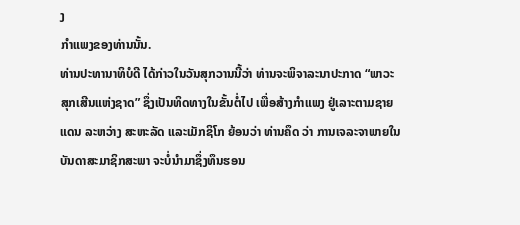ງ
ກຳແພງຂອງທ່ານນັ້ນ.
ທ່ານປະທານາທິບໍດີ ໄດ້ກ່າວໃນວັນສຸກວານນີ້ວ່າ ທ່ານຈະພິຈາລະນາປະກາດ “ພາວະ
ສຸກເສີນແຫ່ງຊາດ” ຊຶ່ງເປັນທິດທາງໃນຂັ້ນຕໍ່ໄປ ເພື່ອສ້າງກຳແພງ ຢູ່ເລາະຕາມຊາຍ
ແດນ ລະຫວ່າງ ສະຫະລັດ ແລະເມັກຊິໂກ ຍ້ອນວ່າ ທ່ານຄຶດ ວ່າ ການເຈລະຈາພາຍໃນ
ບັນດາສະມາຊິກສະພາ ຈະບໍ່ນຳມາຊຶ່ງທຶນຮອນ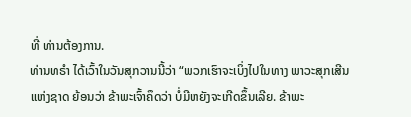ທີ່ ທ່ານຕ້ອງການ.
ທ່ານທຣຳ ໄດ້ເວົ້າໃນວັນສຸກວານນີ້ວ່າ “ພວກເຮົາຈະເບິ່ງໄປໃນທາງ ພາວະສຸກເສີນ
ແຫ່ງຊາດ ຍ້ອນວ່າ ຂ້າພະເຈົ້າຄຶດວ່າ ບໍ່ມີຫຍັງຈະເກີດຂຶ້ນເລີຍ. ຂ້າພະ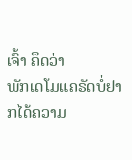ເຈົ້າ ຄຶດວ່າ
ພັກເດໂມແຄຣັດບໍ່ຢາກໄດ້ຄວາມ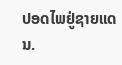ປອດໄພຢູ່ຊາຍແດນ.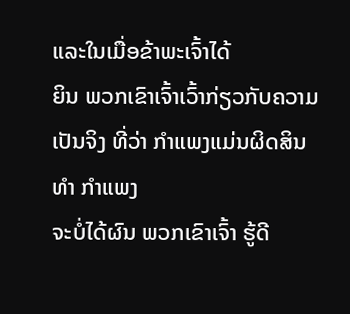ແລະໃນເມື່ອຂ້າພະເຈົ້າໄດ້
ຍິນ ພວກເຂົາເຈົ້າເວົ້າກ່ຽວກັບຄວາມເປັນຈິງ ທີ່ວ່າ ກຳແພງແມ່ນຜິດສິນທຳ ກຳແພງ
ຈະບໍ່ໄດ້ຜົນ ພວກເຂົາເຈົ້າ ຮູ້ດີ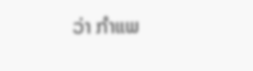ວ່າ ກຳແພ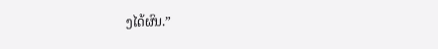ງໄດ້ຜົນ.”